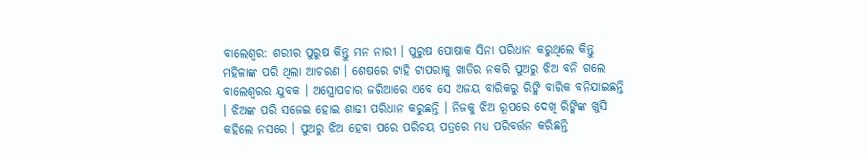ବାଲେଶ୍ବର: ଶରୀର ପୁରୁଷ କିନ୍ତୁ ମନ ନାରୀ । ପୁରୁଷ ପୋଷାକ ସିନା ପରିଧାନ କରୁଥିଲେ କିନ୍ତୁ ମହିଳାଙ୍କ ପରି ଥିଲା ଆଚରଣ । ଶେଷରେ ଟାହି ଟାପରାକୁ ଖାତିର ନକରି ପୁଅରୁ ଝିଅ ବନି ଗଲେ ବାଲେଶ୍ବରର ଯୁବକ । ଅସ୍ତ୍ରୋପଚାର ଜରିଆରେ ଏବେ ସେ ଅଜୟ ବାରିକରୁ ରିଙ୍କି ବାରିକ ବନିଯାଇଛନ୍ତି । ଝିଅଙ୍କ ପରି ସଜେଇ ହୋଇ ଶାଢୀ ପରିଧାନ କରୁଛନ୍ତି । ନିଜକୁ ଝିଅ ରୂପରେ ଦେଖି ରିଙ୍କିଙ୍କ ଖୁସି କହିଲେ ନସରେ । ପୁଅରୁ ଝିଅ ହେବା ପରେ ପରିଚୟ ପତ୍ରରେ ମଧ୍ୟ ପରିବର୍ତ୍ତନ କରିଛନ୍ତି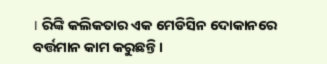। ରିଙ୍କି କଲିକତାର ଏକ ମେଡିସିନ ଦୋକାନରେ ବର୍ତ୍ତମାନ କାମ କରୁଛନ୍ତି ।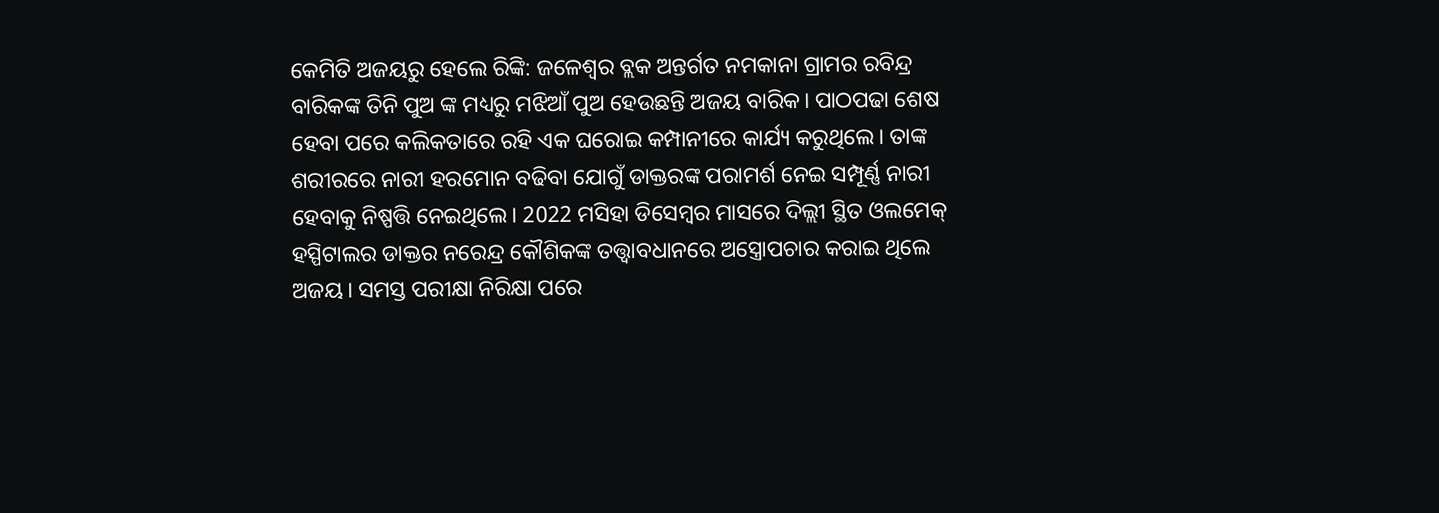କେମିତି ଅଜୟରୁ ହେଲେ ରିଙ୍କି: ଜଳେଶ୍ବର ବ୍ଲକ ଅନ୍ତର୍ଗତ ନମକାନା ଗ୍ରାମର ରବିନ୍ଦ୍ର ବାରିକଙ୍କ ତିନି ପୁଅ ଙ୍କ ମଧ୍ୟରୁ ମଝିଆଁ ପୁଅ ହେଉଛନ୍ତି ଅଜୟ ବାରିକ। ପାଠପଢା ଶେଷ ହେବା ପରେ କଲିକତାରେ ରହି ଏକ ଘରୋଇ କମ୍ପାନୀରେ କାର୍ଯ୍ୟ କରୁଥିଲେ। ତାଙ୍କ ଶରୀରରେ ନାରୀ ହରମୋନ ବଢିବା ଯୋଗୁଁ ଡାକ୍ତରଙ୍କ ପରାମର୍ଶ ନେଇ ସମ୍ପୂର୍ଣ୍ଣ ନାରୀ ହେବାକୁ ନିଷ୍ପତ୍ତି ନେଇଥିଲେ। 2022 ମସିହା ଡିସେମ୍ବର ମାସରେ ଦିଲ୍ଲୀ ସ୍ଥିତ ଓଲମେକ୍ ହସ୍ପିଟାଲର ଡାକ୍ତର ନରେନ୍ଦ୍ର କୌଶିକଙ୍କ ତତ୍ତ୍ବାବଧାନରେ ଅସ୍ତ୍ରୋପଚାର କରାଇ ଥିଲେ ଅଜୟ। ସମସ୍ତ ପରୀକ୍ଷା ନିରିକ୍ଷା ପରେ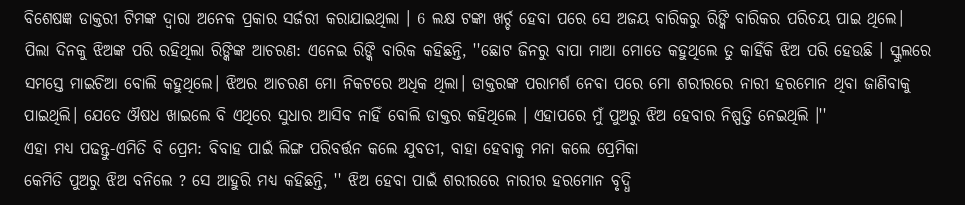ବିଶେଷଜ୍ଞ ଡାକ୍ତରୀ ଟିମଙ୍କ ଦ୍ବାରା ଅନେକ ପ୍ରକାର ସର୍ଜରୀ କରାଯାଇଥିଲା । 6 ଲକ୍ଷ ଟଙ୍କା ଖର୍ଚ୍ଚ ହେବା ପରେ ସେ ଅଜୟ ବାରିକରୁ ରିଙ୍କି ବାରିକର ପରିଚୟ ପାଇ ଥିଲେ।
ପିଲା ଦିନକୁ ଝିଅଙ୍କ ପରି ରହିଥିଲା ରିଙ୍କିଙ୍କ ଆଚରଣ: ଏନେଇ ରିଙ୍କି ବାରିକ କହିଛନ୍ତି, ''ଛୋଟ ଜିନରୁ ବାପା ମାଆ ମୋତେ କହୁଥିଲେ ତୁ କାହିଁକି ଝିଅ ପରି ହେଉଛି । ସ୍କୁଲରେ ସମସ୍ତେ ମାଇଚିଆ ବୋଲି କହୁଥିଲେ। ଝିଅର ଆଚରଣ ମୋ ନିକଟରେ ଅଧିକ ଥିଲା। ଡାକ୍ତରଙ୍କ ପରାମର୍ଶ ନେବା ପରେ ମୋ ଶରୀରରେ ନାରୀ ହରମୋନ ଥିବା ଜାଣିବାକୁ ପାଇଥିଲି। ଯେତେ ଔଷଧ ଖାଇଲେ ବି ଏଥିରେ ସୁଧାର ଆସିବ ନାହିଁ ବୋଲି ଡାକ୍ତର କହିଥିଲେ । ଏହାପରେ ମୁଁ ପୁଅରୁ ଝିଅ ହେବାର ନିଷ୍ପତ୍ତି ନେଇଥିଲି ।''
ଏହା ମଧ୍ୟ ପଢନ୍ତୁ-ଏମିତି ବି ପ୍ରେମ: ବିବାହ ପାଇଁ ଲିଙ୍ଗ ପରିବର୍ତ୍ତନ କଲେ ଯୁବତୀ, ବାହା ହେବାକୁ ମନା କଲେ ପ୍ରେମିକା
କେମିତି ପୁଅରୁ ଝିଅ ବନିଲେ ? ସେ ଆହୁରି ମଧ୍ୟ କହିଛନ୍ତି, '' ଝିଅ ହେବା ପାଇଁ ଶରୀରରେ ନାରୀର ହରମୋନ ବୃଦ୍ଧି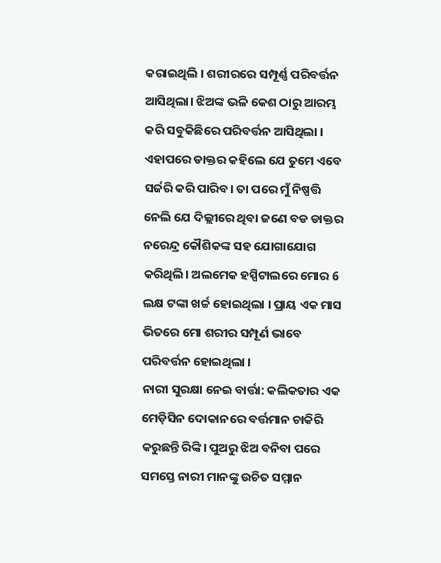କରାଇଥିଲି । ଶରୀରରେ ସମ୍ପୂର୍ଣ୍ଣ ପରିବର୍ତ୍ତନ ଆସିଥିଲା। ଝିଅଙ୍କ ଭଳି କେଶ ଠାରୁ ଆରମ୍ଭ କରି ସବୁକିଛିରେ ପରିବର୍ତ୍ତନ ଆସିଥିଲା । ଏହାପରେ ଡାକ୍ତର କହିଲେ ଯେ ତୁମେ ଏବେ ସର୍ଜରି କରି ପାରିବ। ତା ପରେ ମୁଁ ନିଷ୍ପତ୍ତି ନେଲି ଯେ ଦିଲ୍ଲୀରେ ଥିବା ଜଣେ ବଡ ଡାକ୍ତର ନରେନ୍ଦ୍ର କୌଶିକଙ୍କ ସହ ଯୋଗାଯୋଗ କରିଥିଲି। ଅଲମେକ ହସ୍ପିଟାଲରେ ମୋର 6 ଲକ୍ଷ ଟଙ୍କା ଖର୍ଚ୍ଚ ହୋଇଥିଲା । ପ୍ରାୟ ଏକ ମାସ ଭିତରେ ମୋ ଶରୀର ସମ୍ପୂର୍ଣ ଭାବେ ପରିବର୍ତ୍ତନ ହୋଇଥିଲା ।
ନାରୀ ସୁରକ୍ଷା ନେଇ ବାର୍ତ୍ତା: କଲିକତାର ଏକ ମେଡ଼ିସିନ ଦୋକାନରେ ବର୍ତ୍ତମାନ ଚାକିରି କରୁଛନ୍ତି ରିଙ୍କି। ପୁଅରୁ ଝିଅ ବନିବା ପରେ ସମସ୍ତେ ନାରୀ ମାନଙ୍କୁ ଉଚିତ ସମ୍ମାନ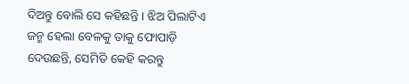ଦିଅନ୍ତୁ ବୋଲି ସେ କହିଛନ୍ତି । ଝିଅ ପିଲାଟିଏ ଜନ୍ମ ହେଲା ବେଳକୁ ତାକୁ ଫୋପାଡ଼ି ଦେଉଛନ୍ତି, ସେମିତି କେହି କରନ୍ତୁ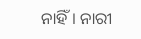ନାହିଁ। ନାରୀ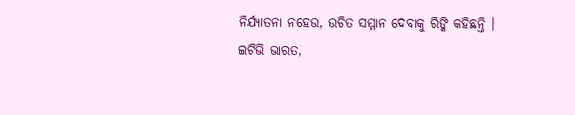ନିର୍ଯ୍ୟାତନା ନହେଉ, ଉଚିତ ସମ୍ମାନ ଦେବାକୁ ରିଙ୍କି କହିଛନ୍ତି ।
ଇଟିଭି ଭାରତ,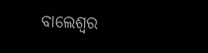ବାଲେଶ୍ବର